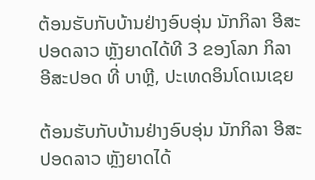ຕ້ອນຮັບກັບບ້ານຢ່າງອົບອຸ່ນ ນັກກິລາ ອີສະປອດລາວ ຫຼັງຍາດໄດ້ທີ 3 ຂອງໂລກ ກິລາອີສະປອດ ທີ່ ບາຫຼີ, ປະເທດອິນໂດເນເຊຍ

ຕ້ອນຮັບກັບບ້ານຢ່າງອົບອຸ່ນ ນັກກິລາ ອີສະປອດລາວ ຫຼັງຍາດໄດ້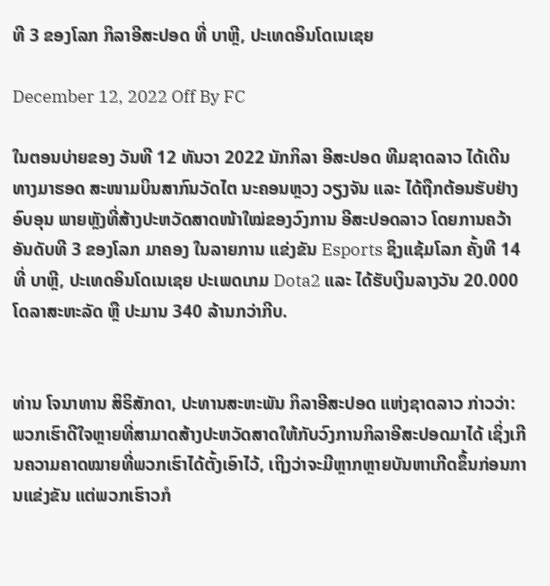ທີ 3 ຂອງໂລກ ກິລາອີສະປອດ ທີ່ ບາຫຼີ, ປະເທດອິນໂດເນເຊຍ

December 12, 2022 Off By FC

ໃນຕອນບ່າຍຂອງ ວັນທີ 12 ທັນວາ 2022 ນັກກິລາ ອີສະປອດ ທີມຊາດລາວ ໄດ້ເດີນທາງມາຮອດ ສະໜາມບິນສາກົນວັດໄຕ ນະຄອນຫຼວງ ວຽງຈັນ ແລະ ໄດ້ຖືກຕ້ອນຮັບຢ່າງອົບອຸນ ພາຍຫຼັງທີ່ສ້າງປະຫວັດສາດໜ້າໃໝ່ຂອງວົງການ ອີສະປອດລາວ ໂດຍການຄວ້າອັນດັບທີ 3 ຂອງໂລກ ມາຄອງ ໃນລາຍການ ແຂ່ງຂັນ Esports ຊິງແຊ້ມໂລກ ຄັ້ງທີ 14 ທີ່ ບາຫຼີ, ປະເທດອິນໂດເນເຊຍ ປະເພດເກມ Dota2 ແລະ ໄດ້ຮັບເງິນລາງວັນ 20.000 ໂດລາສະຫະລັດ ຫຼື ປະມານ 340 ລ້ານກວ່າກີບ.


ທ່ານ ໂຈນາທານ ສິຣິສັກດາ, ປະທານສະຫະພັນ ກິລາອີສະປອດ ແຫ່ງຊາດລາວ ກ່າວວ່າ: ພວກເຮົາດີໃຈຫຼາຍທີ່ສາມາດສ້າງປະຫວັດສາດໃຫ້ກັບວົງການກິລາອີສະປອດມາໄດ້ ເຊິ່ງເກີນຄວາມຄາດໝາຍທີ່ພວກເຮົາໄດ້ຕັ້ງເອົາໄວ້, ເຖິງວ່າຈະມີຫຼາກຫຼາຍບັນຫາເກີດຂຶ້ນກ່ອນການແຂ່ງຂັນ ແຕ່ພວກເຮົາວກໍ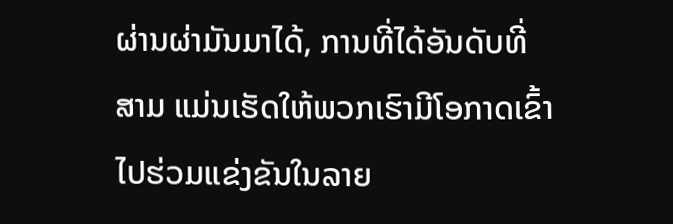ຜ່ານຜ່າມັນມາໄດ້, ການທີ່ໄດ້ອັນດັບທີ່ສາມ ແມ່ນເຮັດໃຫ້ພວກເຮົາມີໂອກາດເຂົ້າໄປຮ່ວມແຂ່ງຂັນໃນລາຍ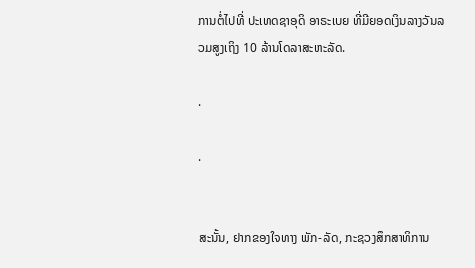ການຕໍ່ໄປທີ່ ປະເທດຊາອຸດິ ອາຣະເບຍ ທີ່ມີຍອດເງິນລາງວັນລວມສູງເຖິງ 10 ລ້ານໂດລາສະຫະລັດ.

.

.


ສະນັ້ນ, ຢາກຂອງໃຈທາງ ພັກ-ລັດ, ກະຊວງສຶກສາທິການ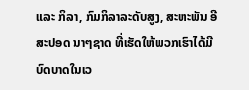ແລະ ກິລາ, ກົມກິລາລະດັບສູງ, ສະຫະພັນ ອີສະປອດ ນາໆຊາດ ທີ່ເຮັດໃຫ້ພວກເຮົາໄດ້ມີບົດບາດໃນເວ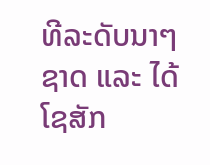ທີລະດັບນາໆຊາດ ແລະ ໄດ້ໂຊສັກ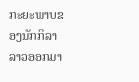ກະຍະພາບຂອງນັກກິລາລາວອອກມາ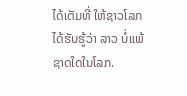ໄດ້ເຕັມທີ່ ໃຫ້ຊາວໂລກໄດ້ຮັບຮູ້ວ່າ ລາວ ບໍ່ແພ້ຊາດໃດໃນໂລກ.